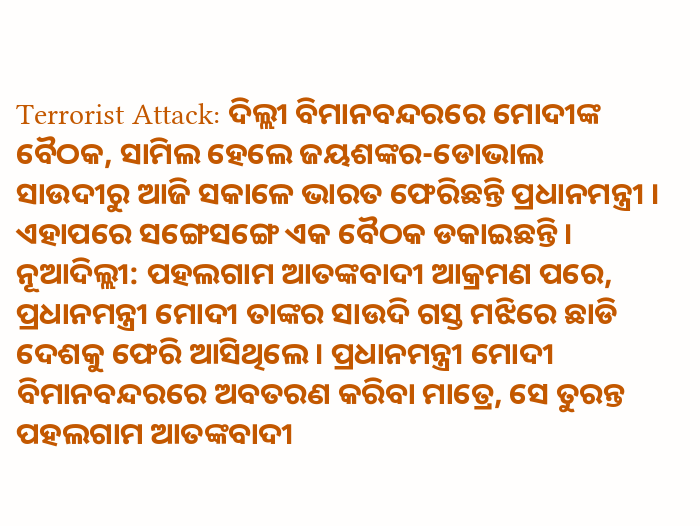Terrorist Attack: ଦିଲ୍ଲୀ ବିମାନବନ୍ଦରରେ ମୋଦୀଙ୍କ ବୈଠକ, ସାମିଲ ହେଲେ ଜୟଶଙ୍କର-ଡୋଭାଲ
ସାଉଦୀରୁ ଆଜି ସକାଳେ ଭାରତ ଫେରିଛନ୍ତି ପ୍ରଧାନମନ୍ତ୍ରୀ । ଏହାପରେ ସଙ୍ଗେସଙ୍ଗେ ଏକ ବୈଠକ ଡକାଇଛନ୍ତି ।
ନୂଆଦିଲ୍ଲୀ: ପହଲଗାମ ଆତଙ୍କବାଦୀ ଆକ୍ରମଣ ପରେ, ପ୍ରଧାନମନ୍ତ୍ରୀ ମୋଦୀ ତାଙ୍କର ସାଉଦି ଗସ୍ତ ମଝିରେ ଛାଡି ଦେଶକୁ ଫେରି ଆସିଥିଲେ । ପ୍ରଧାନମନ୍ତ୍ରୀ ମୋଦୀ ବିମାନବନ୍ଦରରେ ଅବତରଣ କରିବା ମାତ୍ରେ, ସେ ତୁରନ୍ତ ପହଲଗାମ ଆତଙ୍କବାଦୀ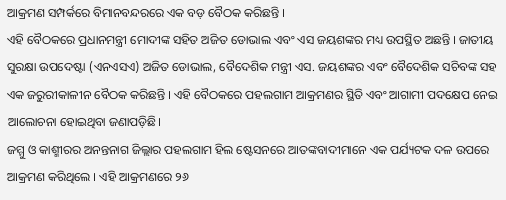ଆକ୍ରମଣ ସମ୍ପର୍କରେ ବିମାନବନ୍ଦରରେ ଏକ ବଡ଼ ବୈଠକ କରିଛନ୍ତି ।
ଏହି ବୈଠକରେ ପ୍ରଧାନମନ୍ତ୍ରୀ ମୋଦୀଙ୍କ ସହିତ ଅଜିତ ଡୋଭାଲ ଏବଂ ଏସ ଜୟଶଙ୍କର ମଧ୍ୟ ଉପସ୍ଥିତ ଅଛନ୍ତି । ଜାତୀୟ ସୁରକ୍ଷା ଉପଦେଷ୍ଟା (ଏନଏସଏ) ଅଜିତ ଡୋଭାଲ, ବୈଦେଶିକ ମନ୍ତ୍ରୀ ଏସ. ଜୟଶଙ୍କର ଏବଂ ବୈଦେଶିକ ସଚିବଙ୍କ ସହ ଏକ ଜରୁରୀକାଳୀନ ବୈଠକ କରିଛନ୍ତି । ଏହି ବୈଠକରେ ପହଲଗାମ ଆକ୍ରମଣର ସ୍ଥିତି ଏବଂ ଆଗାମୀ ପଦକ୍ଷେପ ନେଇ ଆଲୋଚନା ହୋଇଥିବା ଜଣାପଡ଼ିଛି।
ଜମ୍ମୁ ଓ କାଶ୍ମୀରର ଅନନ୍ତନାଗ ଜିଲ୍ଲାର ପହଲଗାମ ହିଲ ଷ୍ଟେସନରେ ଆତଙ୍କବାଦୀମାନେ ଏକ ପର୍ଯ୍ୟଟକ ଦଳ ଉପରେ ଆକ୍ରମଣ କରିଥିଲେ । ଏହି ଆକ୍ରମଣରେ ୨୬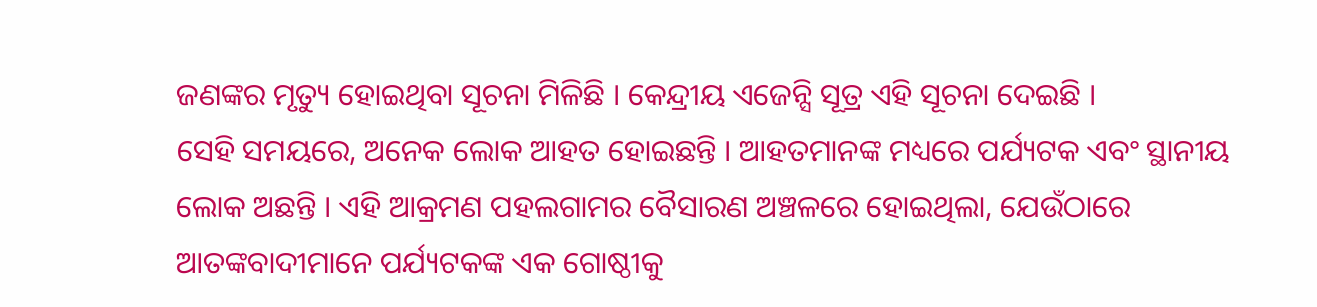ଜଣଙ୍କର ମୃତ୍ୟୁ ହୋଇଥିବା ସୂଚନା ମିଳିଛି । କେନ୍ଦ୍ରୀୟ ଏଜେନ୍ସି ସୂତ୍ର ଏହି ସୂଚନା ଦେଇଛି ।
ସେହି ସମୟରେ, ଅନେକ ଲୋକ ଆହତ ହୋଇଛନ୍ତି । ଆହତମାନଙ୍କ ମଧ୍ୟରେ ପର୍ଯ୍ୟଟକ ଏବଂ ସ୍ଥାନୀୟ ଲୋକ ଅଛନ୍ତି । ଏହି ଆକ୍ରମଣ ପହଲଗାମର ବୈସାରଣ ଅଞ୍ଚଳରେ ହୋଇଥିଲା, ଯେଉଁଠାରେ ଆତଙ୍କବାଦୀମାନେ ପର୍ଯ୍ୟଟକଙ୍କ ଏକ ଗୋଷ୍ଠୀକୁ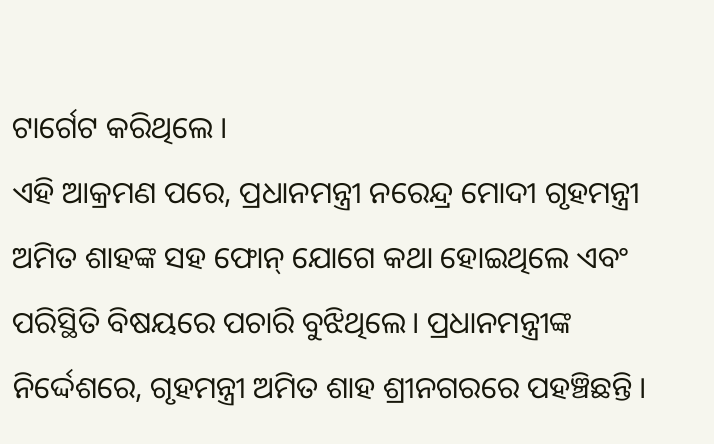ଟାର୍ଗେଟ କରିଥିଲେ ।
ଏହି ଆକ୍ରମଣ ପରେ, ପ୍ରଧାନମନ୍ତ୍ରୀ ନରେନ୍ଦ୍ର ମୋଦୀ ଗୃହମନ୍ତ୍ରୀ ଅମିତ ଶାହଙ୍କ ସହ ଫୋନ୍ ଯୋଗେ କଥା ହୋଇଥିଲେ ଏବଂ ପରିସ୍ଥିତି ବିଷୟରେ ପଚାରି ବୁଝିଥିଲେ। ପ୍ରଧାନମନ୍ତ୍ରୀଙ୍କ ନିର୍ଦ୍ଦେଶରେ, ଗୃହମନ୍ତ୍ରୀ ଅମିତ ଶାହ ଶ୍ରୀନଗରରେ ପହଞ୍ଚିଛନ୍ତି ।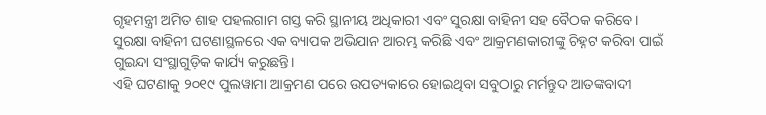ଗୃହମନ୍ତ୍ରୀ ଅମିତ ଶାହ ପହଲଗାମ ଗସ୍ତ କରି ସ୍ଥାନୀୟ ଅଧିକାରୀ ଏବଂ ସୁରକ୍ଷା ବାହିନୀ ସହ ବୈଠକ କରିବେ। ସୁରକ୍ଷା ବାହିନୀ ଘଟଣାସ୍ଥଳରେ ଏକ ବ୍ୟାପକ ଅଭିଯାନ ଆରମ୍ଭ କରିଛି ଏବଂ ଆକ୍ରମଣକାରୀଙ୍କୁ ଚିହ୍ନଟ କରିବା ପାଇଁ ଗୁଇନ୍ଦା ସଂସ୍ଥାଗୁଡ଼ିକ କାର୍ଯ୍ୟ କରୁଛନ୍ତି।
ଏହି ଘଟଣାକୁ ୨୦୧୯ ପୁଲୱାମା ଆକ୍ରମଣ ପରେ ଉପତ୍ୟକାରେ ହୋଇଥିବା ସବୁଠାରୁ ମର୍ମନ୍ତୁଦ ଆତଙ୍କବାଦୀ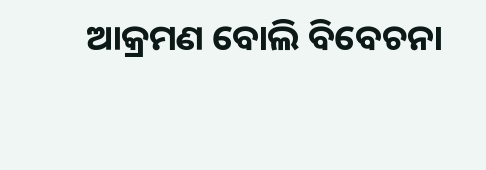ଆକ୍ରମଣ ବୋଲି ବିବେଚନା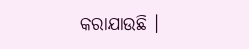କରାଯାଉଛି ।